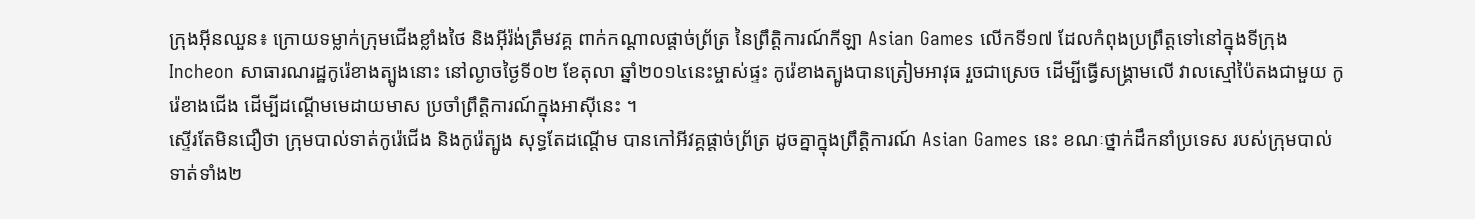ក្រុងអ៊ីនឈួន៖ ក្រោយទម្លាក់ក្រុមជើងខ្លាំងថៃ និងអ៊ីរ៉ង់ត្រឹមវគ្គ ពាក់កណ្ដាលផ្ដាច់ព្រ័ត្រ នៃព្រឹត្តិការណ៍កីឡា Asian Games លើកទី១៧ ដែលកំពុងប្រព្រឹត្តទៅនៅក្នុងទីក្រុង Incheon សាធារណរដ្ឋកូរ៉េខាងត្បូងនោះ នៅល្ងាចថ្ងៃទី០២ ខែតុលា ឆ្នាំ២០១៤នេះម្ចាស់ផ្ទះ កូរ៉េខាងត្បូងបានត្រៀមអាវុធ រួចជាស្រេច ដើម្បីធ្វើសង្គ្រាមលើ វាលស្មៅប៉ៃតងជាមួយ កូរ៉េខាងជើង ដើម្បីដណ្ដើមមេដាយមាស ប្រចាំព្រឹត្តិការណ៍ក្នុងអាស៊ីនេះ ។
ស្ទើរតែមិនជឿថា ក្រុមបាល់ទាត់កូរ៉េជើង និងកូរ៉េត្បូង សុទ្ធតែដណ្ដើម បានកៅអីវគ្គផ្ដាច់ព្រ័ត្រ ដូចគ្នាក្នុងព្រឹត្តិការណ៍ Asian Games នេះ ខណៈថ្នាក់ដឹកនាំប្រទេស របស់ក្រុមបាល់ទាត់ទាំង២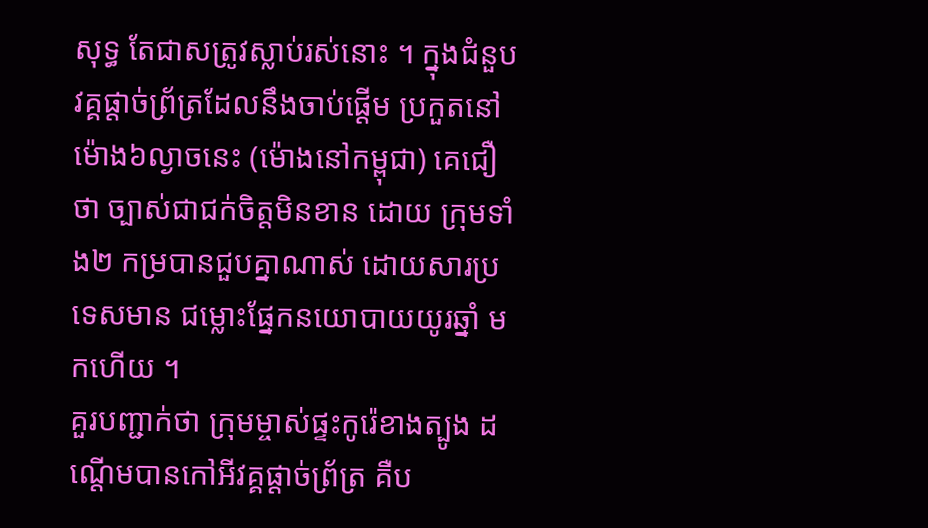សុទ្ធ តែជាសត្រូវស្លាប់រស់នោះ ។ ក្នុងជំនួប វគ្គផ្ដាច់ព្រ័ត្រដែលនឹងចាប់ផ្ដើម ប្រកួតនៅម៉ោង៦ល្ងាចនេះ (ម៉ោងនៅកម្ពុជា) គេជឿថា ច្បាស់ជាជក់ចិត្ដមិនខាន ដោយ ក្រុមទាំង២ កម្របានជួបគ្នាណាស់ ដោយសារប្រទេសមាន ជម្លោះផ្នែកនយោបាយយូរឆ្នាំ មកហើយ ។
គួរបញ្ជាក់ថា ក្រុមម្ចាស់ផ្ទះកូរ៉េខាងត្បូង ដណ្ដើមបានកៅអីវគ្គផ្ដាច់ព្រ័ត្រ គឺប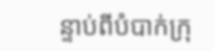ន្ទាប់ពីបំបាក់ក្រុ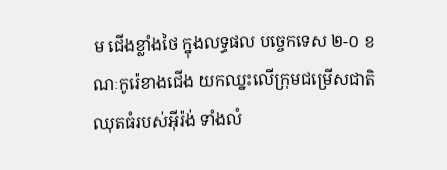ម ជើងខ្លាំងថៃ ក្នុងលទ្ធផល បច្ចេកទេស ២-០ ខណៈកូរ៉េខាងជើង យកឈ្នះលើក្រុមជម្រើសជាតិ ឈុតធំរបស់អ៊ីរ៉ង់ ទាំងលំ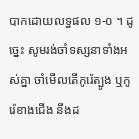បាកដោយលទ្ធផល ១-០ ។ ដូច្នេះ សូមរង់ចាំទស្សនាទាំងអស់គ្នា ចាំមើលតើកូរ៉េត្បូង ឬកូរ៉េខាងជើង នឹងដ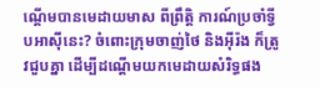ណ្ដើមបានមេដាយមាស ពីព្រឹត្តិ ការណ៍ប្រចាំទ្វីបអាស៊ីនេះ? ចំពោះក្រុមចាញ់ថៃ និងអ៊ីរ៉ង ក៏ត្រូវជួបគ្នា ដើម្បីដណ្ដើមយកមេដាយសំរិទ្ធផង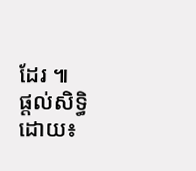ដែរ ៕
ផ្ដល់សិទ្ធិដោយ៖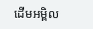ដើមអម្ពិល